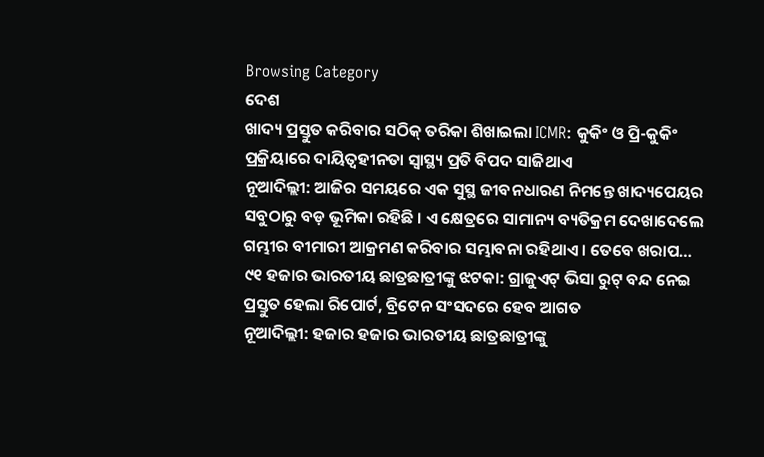Browsing Category
ଦେଶ
ଖାଦ୍ୟ ପ୍ରସ୍ତୁତ କରିବାର ସଠିକ୍ ତରିକା ଶିଖାଇଲା ICMR: କୁକିଂ ଓ ପ୍ରି-କୁକିଂ ପ୍ରକ୍ରିୟାରେ ଦାୟିତ୍ୱହୀନତା ସ୍ୱାସ୍ଥ୍ୟ ପ୍ରତି ବିପଦ ସାଜିଥାଏ
ନୂଆଦିଲ୍ଲୀ: ଆଜିର ସମୟରେ ଏକ ସୁସ୍ଥ ଜୀବନଧାରଣ ନିମନ୍ତେ ଖାଦ୍ୟପେୟର ସବୁଠାରୁ ବଡ଼ ଭୂମିକା ରହିଛି । ଏ କ୍ଷେତ୍ରରେ ସାମାନ୍ୟ ବ୍ୟତିକ୍ରମ ଦେଖାଦେଲେ ଗମ୍ଭୀର ବୀମାରୀ ଆକ୍ରମଣ କରିବାର ସମ୍ଭାବନା ରହିଥାଏ । ତେବେ ଖରାପ…
୯୧ ହଜାର ଭାରତୀୟ ଛାତ୍ରଛାତ୍ରୀଙ୍କୁ ଝଟକା: ଗ୍ରାଜୁଏଟ୍ ଭିସା ରୁଟ୍ ବନ୍ଦ ନେଇ ପ୍ରସ୍ତୁତ ହେଲା ରିପୋର୍ଟ, ବ୍ରିଟେନ ସଂସଦରେ ହେବ ଆଗତ
ନୂଆଦିଲ୍ଲୀ: ହଜାର ହଜାର ଭାରତୀୟ ଛାତ୍ରଛାତ୍ରୀଙ୍କୁ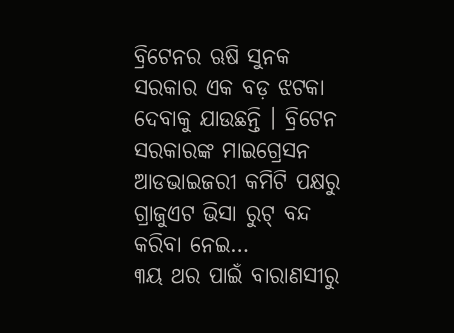ବ୍ରିଟେନର ଋଷି ସୁନକ ସରକାର ଏକ ବଡ଼ ଝଟକା ଦେବାକୁ ଯାଉଛନ୍ତି । ବ୍ରିଟେନ ସରକାରଙ୍କ ମାଇଗ୍ରେସନ ଆଡଭାଇଜରୀ କମିଟି ପକ୍ଷରୁ ଗ୍ରାଜୁଏଟ ଭିସା ରୁଟ୍ ବନ୍ଦ କରିବା ନେଇ…
୩ୟ ଥର ପାଇଁ ବାରାଣସୀରୁ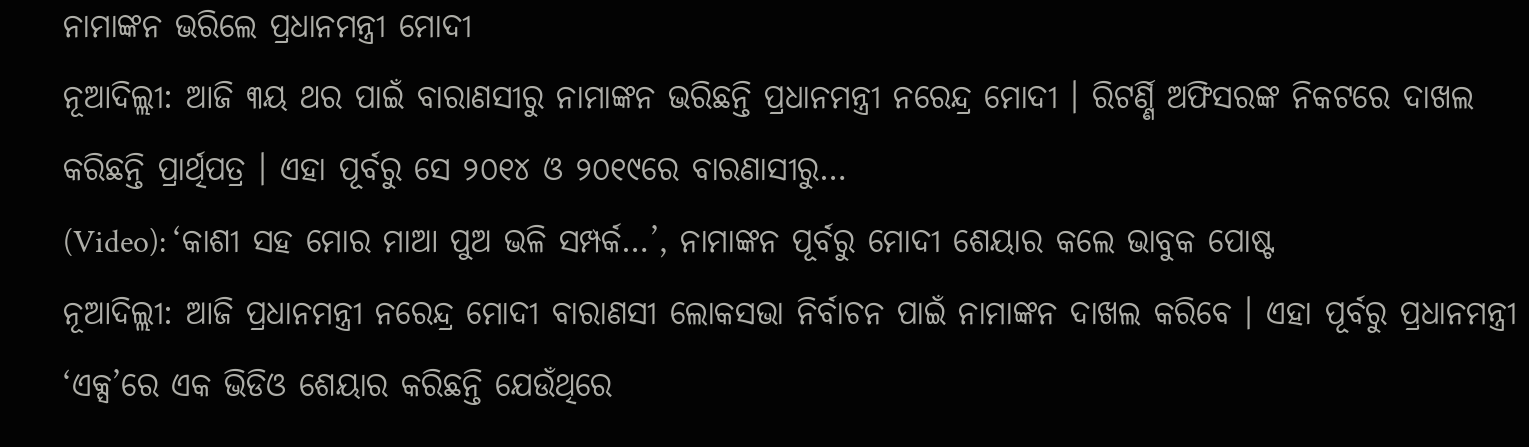ନାମାଙ୍କନ ଭରିଲେ ପ୍ରଧାନମନ୍ତ୍ରୀ ମୋଦୀ
ନୂଆଦିଲ୍ଲୀ: ଆଜି ୩ୟ ଥର ପାଇଁ ବାରାଣସୀରୁ ନାମାଙ୍କନ ଭରିଛନ୍ତି ପ୍ରଧାନମନ୍ତ୍ରୀ ନରେନ୍ଦ୍ର ମୋଦୀ । ରିଟର୍ଣ୍ଣି ଅଫିସରଙ୍କ ନିକଟରେ ଦାଖଲ କରିଛନ୍ତି ପ୍ରାର୍ଥିପତ୍ର । ଏହା ପୂର୍ବରୁ ସେ ୨୦୧୪ ଓ ୨୦୧୯ରେ ବାରଣାସୀରୁ…
(Video): ‘କାଶୀ ସହ ମୋର ମାଆ ପୁଅ ଭଳି ସମ୍ପର୍କ…’, ନାମାଙ୍କନ ପୂର୍ବରୁ ମୋଦୀ ଶେୟାର କଲେ ଭାବୁକ ପୋଷ୍ଟ
ନୂଆଦିଲ୍ଲୀ: ଆଜି ପ୍ରଧାନମନ୍ତ୍ରୀ ନରେନ୍ଦ୍ର ମୋଦୀ ବାରାଣସୀ ଲୋକସଭା ନିର୍ବାଚନ ପାଇଁ ନାମାଙ୍କନ ଦାଖଲ କରିବେ । ଏହା ପୂର୍ବରୁ ପ୍ରଧାନମନ୍ତ୍ରୀ ‘ଏକ୍ସ’ରେ ଏକ ଭିଡିଓ ଶେୟାର କରିଛନ୍ତି ଯେଉଁଥିରେ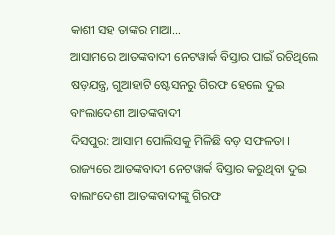କାଶୀ ସହ ତାଙ୍କର ମାଆ…
ଆସାମରେ ଆତଙ୍କବାଦୀ ନେଟୱାର୍କ ବିସ୍ତାର ପାଇଁ ରଚିଥିଲେ ଷଡ଼ଯନ୍ତ୍ର, ଗୁଆହାଟି ଷ୍ଟେସନରୁ ଗିରଫ ହେଲେ ଦୁଇ ବାଂଲାଦେଶୀ ଆତଙ୍କବାଦୀ
ଦିସପୁର: ଆସାମ ପୋଲିସକୁ ମିଳିଛି ବଡ଼ ସଫଳତା । ରାଜ୍ୟରେ ଆତଙ୍କବାଦୀ ନେଟୱାର୍କ ବିସ୍ତାର କରୁଥିବା ଦୁଇ ବାଲାଂଦେଶୀ ଆତଙ୍କବାଦୀଙ୍କୁ ଗିରଫ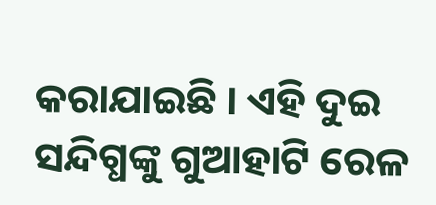କରାଯାଇଛି । ଏହି ଦୁଇ ସନ୍ଦିଗ୍ଧଙ୍କୁ ଗୁଆହାଟି ରେଳ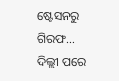ଷ୍ଟେସନରୁ ଗିରଫ…
ଦିଲ୍ଲୀ ପରେ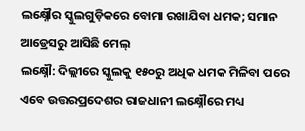ଲକ୍ଷ୍ନୌର ସ୍କୁଲଗୁଡ଼ିକରେ ବୋମା ରଖାଯିବା ଧମକ; ସମାନ ଆଡ୍ରେସରୁ ଆସିଛି ମେଲ୍
ଲକ୍ଷ୍ନୌ: ଦିଲ୍ଲୀରେ ସ୍କୁଲକୁ ୧୫୦ରୁ ଅଧିକ ଧମକ ମିଳିବା ପରେ ଏବେ ଉତ୍ତରପ୍ରଦେଶର ରାଜଧାନୀ ଲକ୍ଷ୍ନୌରେ ମଧ୍ୟ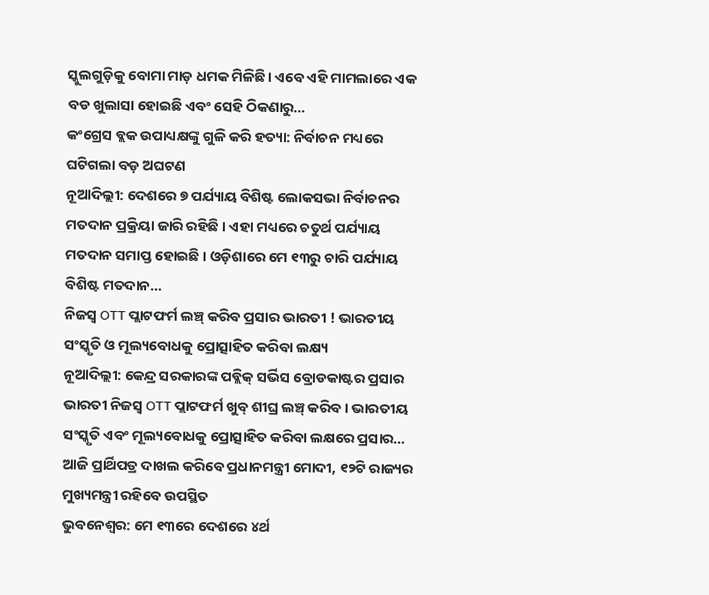ସ୍କୁଲଗୁଡ଼ିକୁ ବୋମା ମାଡ଼ ଧମକ ମିଳିଛି। ଏବେ ଏହି ମାମଲାରେ ଏକ ବଡ ଖୁଲାସା ହୋଇଛି ଏବଂ ସେହି ଠିକଣାରୁ…
କଂଗ୍ରେସ ବ୍ଲକ ଉପାଧ୍ୟକ୍ଷଙ୍କୁ ଗୁଳି କରି ହତ୍ୟା: ନିର୍ବାଚନ ମଧ୍ୟରେ ଘଟିଗଲା ବଡ଼ ଅଘଟଣ
ନୂଆଦିଲ୍ଲୀ: ଦେଶରେ ୭ ପର୍ଯ୍ୟାୟ ବିଶିଷ୍ଟ ଲୋକସଭା ନିର୍ବାଚନର ମତଦାନ ପ୍ରକ୍ରିୟା ଜାରି ରହିଛି । ଏହା ମଧ୍ୟରେ ଚତୁର୍ଥ ପର୍ଯ୍ୟାୟ ମତଦାନ ସମାପ୍ତ ହୋଇଛି । ଓଡ଼ିଶାରେ ମେ ୧୩ରୁ ଚାରି ପର୍ଯ୍ୟାୟ ବିଶିଷ୍ଟ ମତଦାନ…
ନିଜସ୍ୱ OTT ପ୍ଲାଟଫର୍ମ ଲଞ୍ଚ୍ କରିବ ପ୍ରସାର ଭାରତୀ ! ଭାରତୀୟ ସଂସ୍କୃତି ଓ ମୂଲ୍ୟବୋଧକୁ ପ୍ରୋତ୍ସାହିତ କରିବା ଲକ୍ଷ୍ୟ
ନୂଆଦିଲ୍ଲୀ: କେନ୍ଦ୍ର ସରକାରଙ୍କ ପବ୍ଲିକ୍ ସର୍ଭିସ ବ୍ରୋଡକାଷ୍ଟର ପ୍ରସାର ଭାରତୀ ନିଜସ୍ୱ OTT ପ୍ଲାଟଫର୍ମ ଖୁବ୍ ଶୀଘ୍ର ଲଞ୍ଚ୍ କରିବ । ଭାରତୀୟ ସଂସ୍କୃତି ଏବଂ ମୂଲ୍ୟବୋଧକୁ ପ୍ରୋତ୍ସାହିତ କରିବା ଲକ୍ଷରେ ପ୍ରସାର…
ଆଜି ପ୍ରାର୍ଥିପତ୍ର ଦାଖଲ କରିବେ ପ୍ରଧାନମନ୍ତ୍ରୀ ମୋଦୀ, ୧୨ଟି ରାଜ୍ୟର ମୁଖ୍ୟମନ୍ତ୍ରୀ ରହିବେ ଉପସ୍ଥିତ
ଭୁବନେଶ୍ୱର: ମେ ୧୩ରେ ଦେଶରେ ୪ର୍ଥ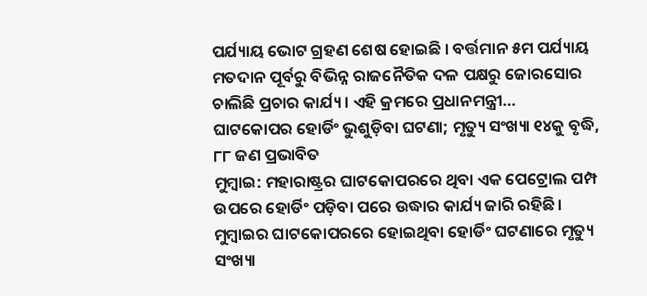ପର୍ଯ୍ୟାୟ ଭୋଟ ଗ୍ରହଣ ଶେଷ ହୋଇଛି । ବର୍ତ୍ତମାନ ୫ମ ପର୍ଯ୍ୟାୟ ମତଦାନ ପୂର୍ବରୁ ବିଭିନ୍ନ ରାଜନୈତିକ ଦଳ ପକ୍ଷରୁ ଜୋରସୋର ଚାଲିଛି ପ୍ରଚାର କାର୍ଯ୍ୟ । ଏହି କ୍ରମରେ ପ୍ରଧାନମନ୍ତ୍ରୀ…
ଘାଟକୋପର ହୋର୍ଡିଂ ଭୁଶୁଡ଼ିବା ଘଟଣା; ମୃତ୍ୟୁ ସଂଖ୍ୟା ୧୪କୁ ବୃଦ୍ଧି, ୮୮ ଜଣ ପ୍ରଭାବିତ
ମୁମ୍ବାଇ: ମହାରାଷ୍ଟ୍ରର ଘାଟକୋପରରେ ଥିବା ଏକ ପେଟ୍ରୋଲ ପମ୍ପ ଉପରେ ହୋର୍ଡିଂ ପଡ଼ିବା ପରେ ଉଦ୍ଧାର କାର୍ଯ୍ୟ ଜାରି ରହିଛି। ମୁମ୍ବାଇର ଘାଟକୋପରରେ ହୋଇଥିବା ହୋର୍ଡିଂ ଘଟଣାରେ ମୃତ୍ୟୁ ସଂଖ୍ୟା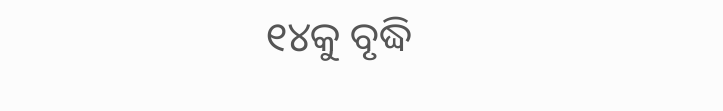୧୪କୁ ବୃଦ୍ଧି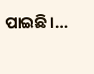ପାଇଛି।…